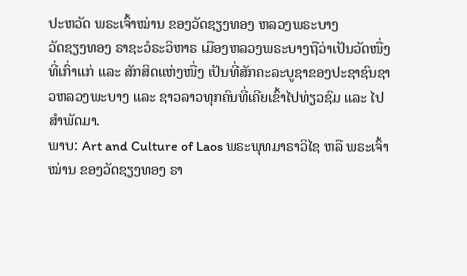ປະຫວັດ ພຣະເຈົ້າໝ່ານ ຂອງວັດຊຽງທອງ ຫລວງພຣະບາງ
ວັດຊຽງທອງ ຣາຊະວໍຣະວິຫາຣ ເມືອງຫລວງພຣະບາງຖືວ່າເປັນວັດໜື່ງທີ່ເກົ່າແກ່ ແລະ ສັກສິດແຫ່ງໜື່ງ ເປັນທີ່ສັກຄະລະບູຊາຂອງປະຊາຊົນຊາວຫລວງພະບາງ ແລະ ຊາວລາວທຸກຄົນທີ່ເຄີຍເຂົ້າໄປທ່ຽວຊົມ ແລະ ໄປສຳພັດມາ.
ພາບ: Art and Culture of Laos ພຣະພຸທມາຣາວິໄຊ ຫລື ພຣະເຈົ້າໝ່ານ ຂອງວັດຊຽງທອງ ຣາ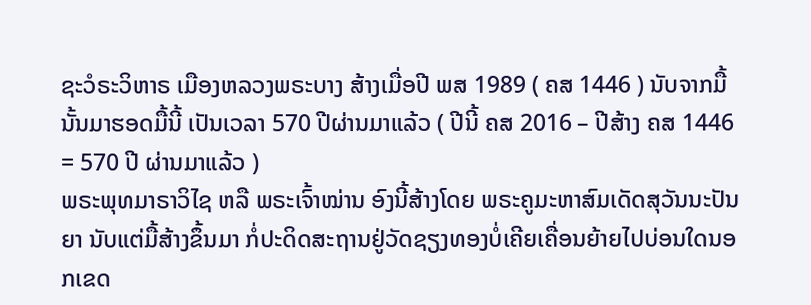ຊະວໍຣະວິຫາຣ ເມືອງຫລວງພຣະບາງ ສ້າງເມື່ອປີ ພສ 1989 ( ຄສ 1446 ) ນັບຈາກມື້ນັ້ນມາຮອດມື້ນີ້ ເປັນເວລາ 570 ປີຜ່ານມາແລ້ວ ( ປີນີ້ ຄສ 2016 – ປີສ້າງ ຄສ 1446 = 570 ປີ ຜ່ານມາແລ້ວ )
ພຣະພຸທມາຣາວິໄຊ ຫລື ພຣະເຈົ້າໝ່ານ ອົງນີ້ສ້າງໂດຍ ພຣະຄູມະຫາສົມເດັດສຸວັນນະປັນຍາ ນັບແຕ່ມື້ສ້າງຂຶ້ນມາ ກໍ່ປະດິດສະຖານຢູ່ວັດຊຽງທອງບໍ່ເຄີຍເຄື່ອນຍ້າຍໄປບ່ອນໃດນອກເຂດ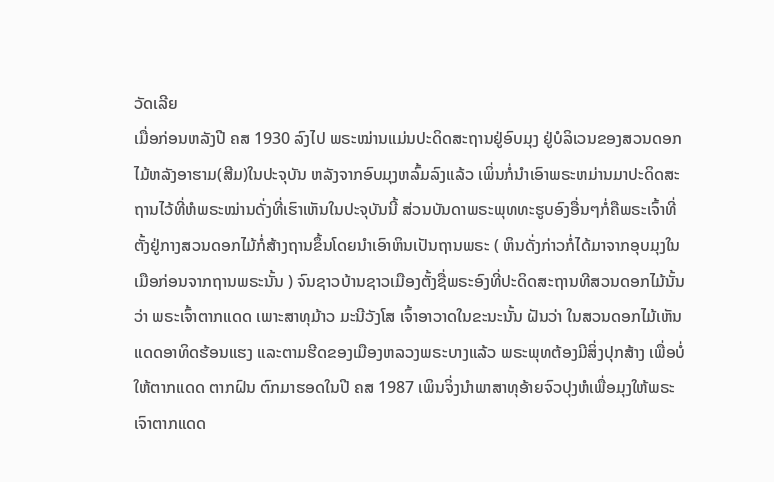ວັດເລີຍ
ເມື່ອກ່ອນຫລັງປີ ຄສ 1930 ລົງໄປ ພຣະໝ່ານແມ່ນປະດິດສະຖານຢູ່ອົບມຸງ ຢູ່ບໍລິເວນຂອງສວນດອກໄມ້ຫລັງອາຮາມ(ສີມ)ໃນປະຈຸບັນ ຫລັງຈາກອົບມຸງຫລົ້ມລົງແລ້ວ ເພິ່ນກໍ່ນຳເອົາພຣະຫມ່ານມາປະດິດສະຖານໄວ້ທີ່ຫໍພຣະໝ່ານດັ່ງທີ່ເຮົາເຫັນໃນປະຈຸບັນນີ້ ສ່ວນບັນດາພຣະພຸທທະຮູບອົງອື່ນໆກໍ່ຄືພຣະເຈົ້າທີ່ຕັ້ງຢູ່ກາງສວນດອກໄມ້ກໍ່ສ້າງຖານຂຶ້ນໂດຍນຳເອົາຫິນເປັນຖານພຣະ ( ຫິນດັ່ງກ່າວກໍ່ໄດ້ມາຈາກອຸບມຸງໃນເມືອກ່ອນຈາກຖານພຣະນັ້ນ ) ຈົນຊາວບ້ານຊາວເມືອງຕັ້ງຊື່ພຣະອົງທີ່ປະດິດສະຖານທີສວນດອກໄມ້ນັ້ນວ່າ ພຣະເຈົ້າຕາກແດດ ເພາະສາທຸມ້າວ ມະນີວັງໂສ ເຈົ້າອາວາດໃນຂະນະນັ້ນ ຝັນວ່າ ໃນສວນດອກໄມ້ເຫັນແດດອາທິດຮ້ອນແຮງ ແລະຕາມຮີດຂອງເມືອງຫລວງພຣະບາງແລ້ວ ພຣະພຸທຕ້ອງມີສິ່ງປຸກສ້າງ ເພື່ອບໍ່ໃຫ້ຕາກແດດ ຕາກຝົນ ຕົກມາຮອດໃນປີ ຄສ 1987 ເພິນຈິ່ງນຳພາສາທຸອ້າຍຈົວປຸງຫໍເພື່ອມຸງໃຫ້ພຣະເຈົາຕາກແດດ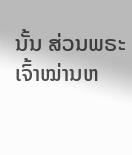ນັ້ນ ສ່ວນພຣະເຈົ້າໝ່ານຫ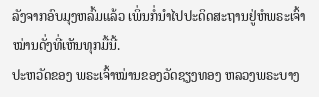ລັງຈາກອົບມຸງຫລົ້ມແລ້ວ ເພິ່ນກໍ່ນຳໄປປະດິດສະຖານຢູ່ຫໍພຣະເຈົ້າໝ່ານດັ່ງທີ່ເຫັນທຸກມື້ນີ້.
ປະຫວັດຂອງ ພຣະເຈົ້າໝ່ານຂອງວັດຊຽງທອງ ຫລວງພຣະບາງ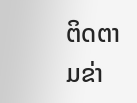ຕິດຕາມຂ່າ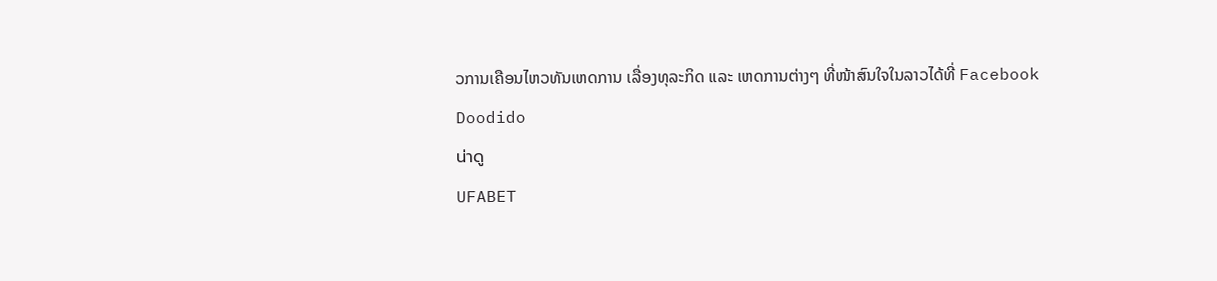ວການເຄືອນໄຫວທັນເຫດການ ເລື່ອງທຸລະກິດ ແລະ ເຫດການຕ່າງໆ ທີ່ໜ້າສົນໃຈໃນລາວໄດ້ທີ່ Facebook
Doodido
น่าดู
UFABET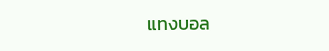แทงบอล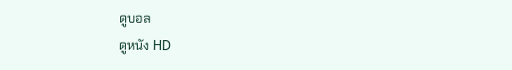ดูบอล
ดูหนัง HD